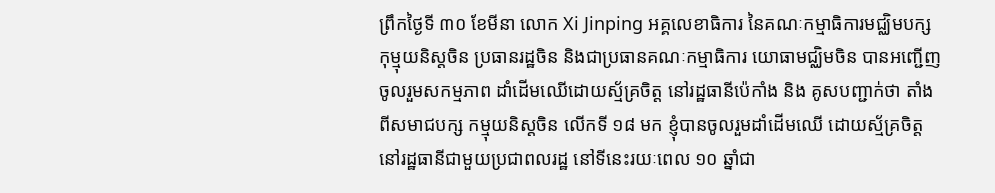ព្រឹកថ្ងៃទី ៣០ ខែមីនា លោក Xi Jinping អគ្គលេខាធិការ នៃគណៈកម្មាធិការមជ្ឈិមបក្ស កុម្មុយនិស្តចិន ប្រធានរដ្ឋចិន និងជាប្រធានគណៈកម្មាធិការ យោធាមជ្ឈិមចិន បានអញ្ជើញចូលរួមសកម្មភាព ដាំដើមឈើដោយស្ម័គ្រចិត្ត នៅរដ្ឋធានីប៉េកាំង និង គូសបញ្ជាក់ថា តាំងពីសមាជបក្ស កម្មុយនិស្តចិន លើកទី ១៨ មក ខ្ញុំបានចូលរួមដាំដើមឈើ ដោយស្ម័គ្រចិត្ត នៅរដ្ឋធានីជាមួយប្រជាពលរដ្ឋ នៅទីនេះរយៈពេល ១០ ឆ្នាំជា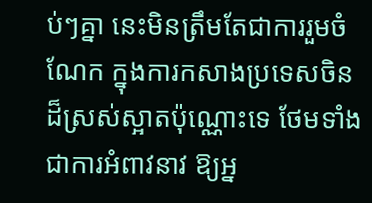ប់ៗគ្នា នេះមិនត្រឹមតែជាការរួមចំណែក ក្នុងការកសាងប្រទេសចិន ដ៏ស្រស់ស្អាតប៉ុណ្ណោះទេ ថែមទាំងជាការអំពាវនាវ ឱ្យអ្ន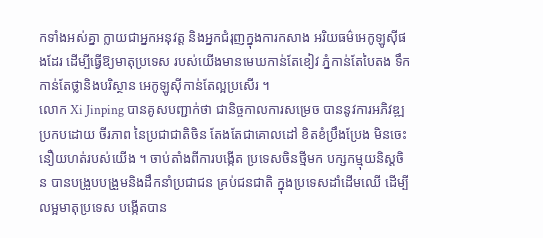កទាំងអស់គ្នា ក្លាយជាអ្នកអនុវត្ត និងអ្នកជំរុញក្នុងការកសាង អរិយធម៌អេកូឡូស៊ីផងដែរ ដើម្បីធ្វើឱ្យមាតុប្រទេស របស់យើងមានមេឃកាន់តែខៀវ ភ្នំកាន់តែបៃតង ទឹកកាន់តែថ្លានិងបរិស្ថាន អេកូឡូស៊ីកាន់តែល្អប្រសើរ ។
លោក Xi Jinping បានគូសបញ្ជាក់ថា ជានិច្ចកាលការសម្រេច បាននូវការអភិវឌ្ឍ ប្រកបដោយ ចីរភាព នៃប្រជាជាតិចិន តែងតែជាគោលដៅ ខិតខំប្រឹងប្រែង មិនចេះនឿយហត់របស់យើង ។ ចាប់តាំងពីការបង្កើត ប្រទេសចិនថ្មីមក បក្សកម្មុយនិស្តចិន បានបង្រួបបង្រួមនិងដឹកនាំប្រជាជន គ្រប់ជនជាតិ ក្នុងប្រទេសដាំដើមឈើ ដើម្បីលម្អមាតុប្រទេស បង្កើតបាន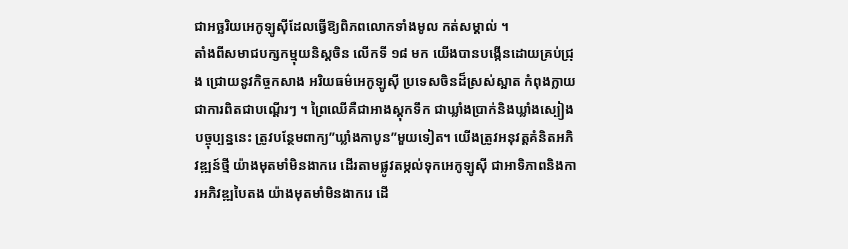ជាអច្ឆរិយអេកូឡូស៊ីដែលធ្វើឱ្យពិភពលោកទាំងមូល កត់សម្គាល់ ។
តាំងពីសមាជបក្សកម្មុយនិស្តចិន លើកទី ១៨ មក យើងបានបង្កើនដោយគ្រប់ជ្រុង ជ្រោយនូវកិច្ចកសាង អរិយធម៌អេកូឡូស៊ី ប្រទេសចិនដ៏ស្រស់ស្អាត កំពុងក្លាយជាការពិតជាបណ្តើរៗ ។ ព្រៃឈើគឺជាអាងស្តុកទឹក ជាឃ្លាំងប្រាក់និងឃ្លាំងស្បៀង បច្ចុប្បន្ននេះ ត្រូវបន្ថែមពាក្យ”ឃ្លាំងកាបូន”មួយទៀត។ យើងត្រូវអនុវត្តគំនិតអភិវឌ្ឍន៍ថ្មី យ៉ាងមុតមាំមិនងាករេ ដើរតាមផ្លូវតម្កល់ទុកអេកូឡូស៊ី ជាអាទិភាពនិងការអភិវឌ្ឍបៃតង យ៉ាងមុតមាំមិនងាករេ ដើ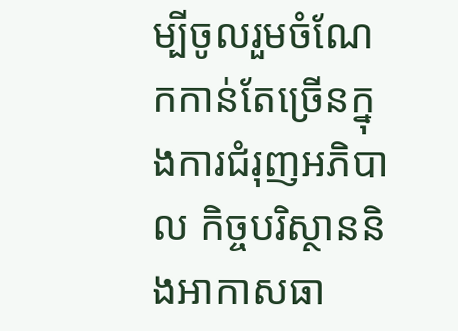ម្បីចូលរួមចំណែកកាន់តែច្រើនក្នុងការជំរុញអភិបាល កិច្ចបរិស្ថាននិងអាកាសធា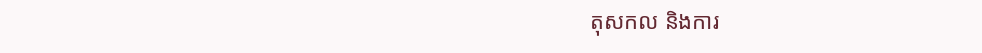តុសកល និងការ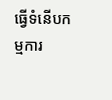ធ្វើទំនើបកម្មការ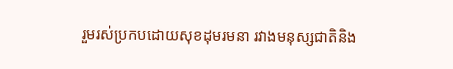រួមរស់ប្រកបដោយសុខដុមរមនា រវាងមនុស្សជាតិនិង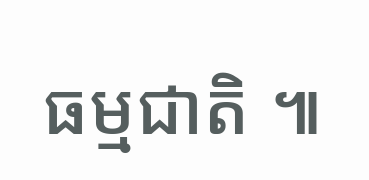ធម្មជាតិ ៕